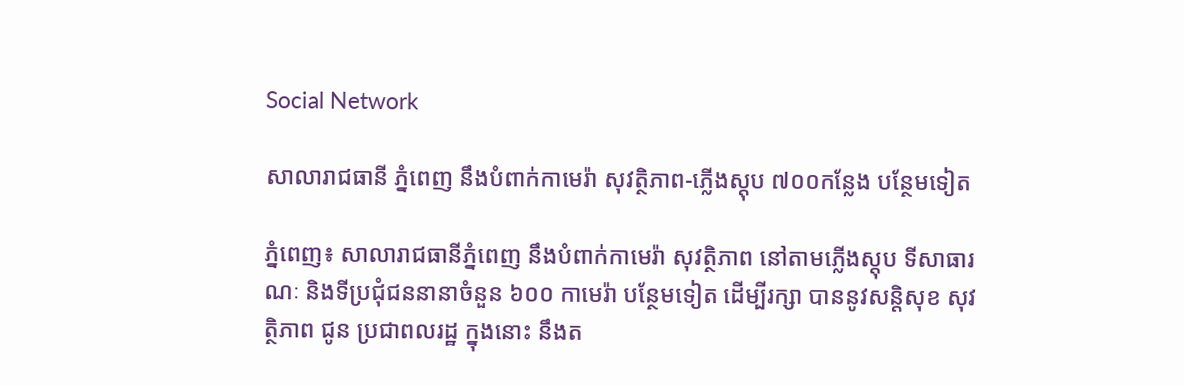Social Network

សាលារាជធានី ភ្នំពេញ នឹងបំពាក់កាមេរ៉ា សុវត្ថិភាព-ភ្លើងស្តុប ៧០០កន្លែង បន្ថែមទៀត

ភ្នំពេញ៖ សាលារាជធានីភ្នំពេញ នឹងបំពាក់កាមេរ៉ា សុវត្ថិភាព នៅតាមភ្លើងស្តុប ទីសាធារណៈ និងទីប្រជុំជននានាចំនួន ៦០០ កាមេរ៉ា បន្ថែមទៀត ដើម្បីរក្សា បាននូវសន្តិសុខ សុវត្ថិភាព ជូន ប្រជាពលរដ្ឋ ក្នុងនោះ នឹងត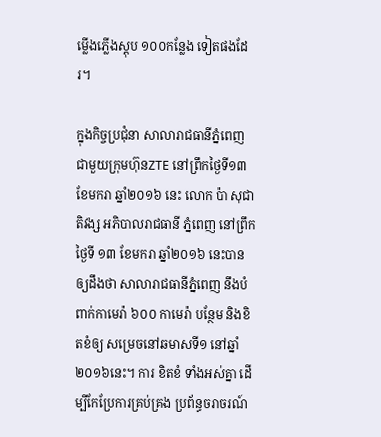ម្លើងភ្លើងស្តុប ១០០កន្លែង ទៀតផងដែរ។

ក្នុងកិច្ចប្រជុំនា សាលារាជធានីភ្នំពេញ ជាមួយក្រុមហ៊ុនZTE នៅព្រឹកថ្ងៃទី១៣ ខែមករា ឆ្នាំ២០១៦ នេះ លោក ប៉ា សុជាតិវង្ស អភិបាលរាជធានី ភ្នំពេញ នៅព្រឹកថ្ងៃទី ១៣ ខែមករា ឆ្នាំ២០១៦ នេះបានឲ្យដឹងថា សាលារាជធានីភ្នំពេញ នឹងបំពាក់កាមេរ៉ា ៦០០ កាមេរ៉ា បន្ថែម និងខិតខំឲ្យ សម្រេចនៅឆមាសទី១ នៅឆ្នាំ២០១៦នេះ។ ការ ខិតខំ ទាំងអស់គ្នា ដើម្បីកែប្រែការគ្រប់គ្រង ប្រព័ន្ធចរាចរណ៍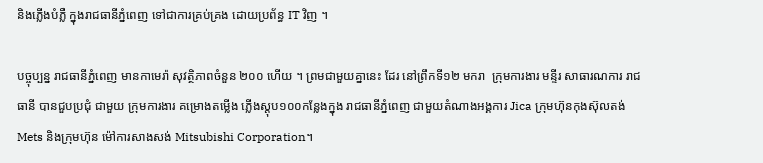និងភ្លើងបំភ្លឺ ក្នុងរាជធានីភ្នំពេញ ទៅជាការគ្រប់គ្រង ដោយប្រព័ន្ធ IT វិញ ។

បច្ចុប្បន្ន រាជធានីភ្នំពេញ មានកាមេរ៉ា សុវត្ថិភាពចំនួន ២០០ ហើយ ។ ព្រមជាមួយគ្នានេះ ដែរ នៅព្រឹកទី១២ មករា  ក្រុមការងារ មន្ទីរ សាធារណការ រាជធានី បានជួបប្រជុំ ជាមួយ ក្រុមការងារ គម្រោងតម្លើង ភ្លើងស្តុប១០០កន្លែងក្នុង រាជធានីភ្នំពេញ ជាមួយតំណាងអង្គការ Jica ក្រុមហ៊ុនកុងស៊ុលតង់ Mets និងក្រុមហ៊ុន ម៉ៅការសាងសង់ Mitsubishi Corporation។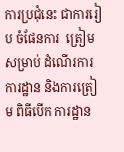ការប្រជុំនេះ ជាការរៀប ចំផែនការ  ត្រៀមសម្រាប់ ដំណើរការ  ការដ្ឋាន និងការត្រៀម ពិធីបើក ការដ្ឋាន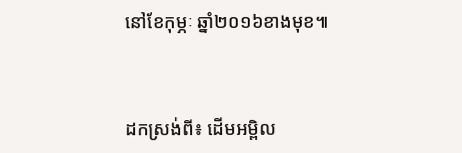នៅខែកុម្ភៈ ឆ្នាំ២០១៦ខាងមុខ៕



ដកស្រង់ពី៖ ដើមអម្ពិល